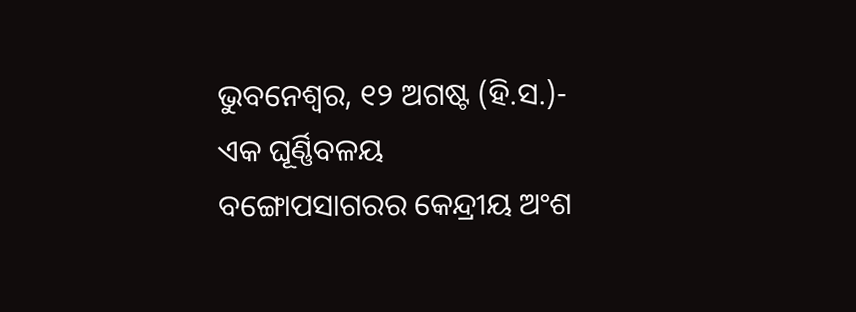ଭୁବନେଶ୍ୱର, ୧୨ ଅଗଷ୍ଟ (ହି.ସ.)- ଏକ ଘୂର୍ଣ୍ଣିବଳୟ ବଙ୍ଗୋପସାଗରର କେନ୍ଦ୍ରୀୟ ଅଂଶ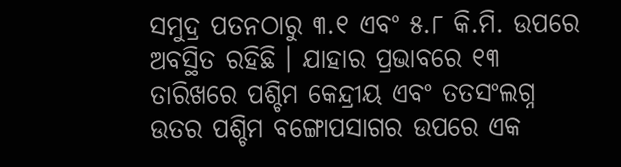ସମୁଦ୍ର ପତନଠାରୁ ୩.୧ ଏବଂ ୫.୮ କି.ମି. ଉପରେ ଅବସ୍ଥିତ ରହିଛି । ଯାହାର ପ୍ରଭାବରେ ୧୩ ତାରିଖରେ ପଶ୍ଚିମ କେନ୍ଦ୍ରୀୟ ଏବଂ ତତସଂଲଗ୍ନ ଉତର ପଶ୍ଚିମ ବଙ୍ଗୋପସାଗର ଉପରେ ଏକ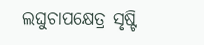ଲଘୁଚାପକ୍ଷେତ୍ର ସୃଷ୍ଟି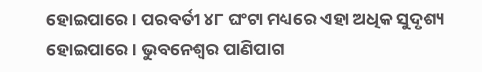ହୋଇପାରେ । ପରବର୍ତୀ ୪୮ ଘଂଟା ମଧ୍ୟରେ ଏହା ଅଧିକ ସୁଦୃଶ୍ୟ ହୋଇପାରେ । ଭୁବନେଶ୍ୱର ପାଣିପାଗ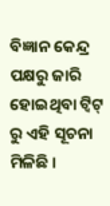ବିଜ୍ଞାନ କେନ୍ଦ୍ର ପକ୍ଷରୁ ଜାରି ହୋଇଥିବା ଟ୍ୱିଟ୍ ରୁ ଏହି ସୂଚନା ମିଳିଛି ।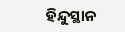ହିନ୍ଦୁସ୍ଥାନ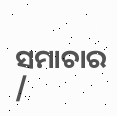ସମାଚାର /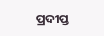ପ୍ରଦୀପ୍ତ